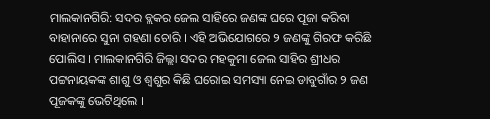ମାଲକାନଗିରି: ସଦର ବ୍ଲକର ଜେଲ ସାହିରେ ଜଣଙ୍କ ଘରେ ପୂଜା କରିବା ବାହାନାରେ ସୁନା ଗହଣା ଚୋରି । ଏହି ଅଭିଯୋଗରେ ୨ ଜଣଙ୍କୁ ଗିରଫ କରିଛି ପୋଲିସ । ମାଲକାନଗିରି ଜିଲ୍ଲା ସଦର ମହକୁମା ଜେଲ ସାହିର ଶ୍ରୀଧର ପଟ୍ଟନାୟକଙ୍କ ଶାଶୁ ଓ ଶ୍ବଶୁର କିଛି ଘରୋଇ ସମସ୍ୟା ନେଇ ଡାବୁଗାଁର ୨ ଜଣ ପୂଜକଙ୍କୁ ଭେଟିଥିଲେ ।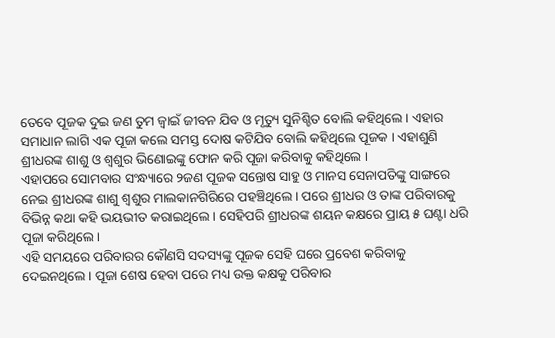ତେବେ ପୂଜକ ଦୁଇ ଜଣ ତୁମ ଜ୍ବାଇଁ ଜୀବନ ଯିବ ଓ ମୃତ୍ୟୁ ସୁନିଶ୍ଚିତ ବୋଲି କହିଥିଲେ । ଏହାର ସମାଧାନ ଲାଗି ଏକ ପୂଜା କଲେ ସମସ୍ତ ଦୋଷ କଟିଯିବ ବୋଲି କହିଥିଲେ ପୂଜକ । ଏହାଶୁଣି ଶ୍ରୀଧରଙ୍କ ଶାଶୁ ଓ ଶ୍ବଶୁର ଭିଣୋଇଙ୍କୁ ଫୋନ କରି ପୂଜା କରିବାକୁ କହିଥିଲେ ।
ଏହାପରେ ସୋମବାର ସଂନ୍ଧ୍ୟାରେ ୨ଜଣ ପୂଜକ ସନ୍ତୋଷ ସାହୁ ଓ ମାନସ ସେନାପତିଙ୍କୁ ସାଙ୍ଗରେ ନେଇ ଶ୍ରୀଧରଙ୍କ ଶାଶୁ ଶ୍ବଶୁର ମାଲକାନଗିରିରେ ପହଞ୍ଚିଥିଲେ । ପରେ ଶ୍ରୀଧର ଓ ତାଙ୍କ ପରିବାରକୁ ବିଭିନ୍ନ କଥା କହି ଭୟଭୀତ କରାଇଥିଲେ । ସେହିପରି ଶ୍ରୀଧରଙ୍କ ଶୟନ କକ୍ଷରେ ପ୍ରାୟ ୫ ଘଣ୍ଟା ଧରି ପୂଜା କରିଥିଲେ ।
ଏହି ସମୟରେ ପରିବାରର କୌଣସି ସଦସ୍ୟଙ୍କୁ ପୂଜକ ସେହି ଘରେ ପ୍ରବେଶ କରିବାକୁ ଦେଇନଥିଲେ । ପୂଜା ଶେଷ ହେବା ପରେ ମଧ୍ୟ ଉକ୍ତ କକ୍ଷକୁ ପରିବାର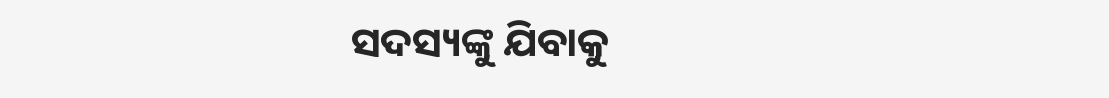ସଦସ୍ୟଙ୍କୁ ଯିବାକୁ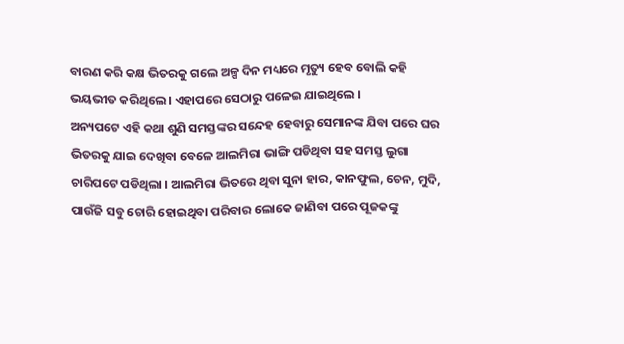ବାରଣ କରି କକ୍ଷ ଭିତରକୁ ଗଲେ ଅଳ୍ପ ଦିନ ମଧ୍ୟରେ ମୃତ୍ୟୁ ହେବ ବୋଲି କହି ଭୟଭୀତ କରିଥିଲେ । ଏହାପରେ ସେଠାରୁ ପଳେଇ ଯାଇଥିଲେ ।
ଅନ୍ୟପଟେ ଏହି କଥା ଶୁଣି ସମସ୍ତଙ୍କର ସନ୍ଦେହ ହେବାରୁ ସେମାନଙ୍କ ଯିବା ପରେ ଘର ଭିତରକୁ ଯାଇ ଦେଖିବା ବେଳେ ଆଲମିରା ଭାଙ୍ଗି ପଡିଥିବା ସହ ସମସ୍ତ ଲୁଗା ଚାରିପଟେ ପଡିଥିଲା । ଆଲମିରା ଭିତରେ ଥିବା ସୁନା ହାର, କାନଫୁଲ, ଚେନ, ମୁଦି, ପାଉଁଜି ସବୁ ଚୋରି ହୋଇଥିବା ପରିବାର ଲୋକେ ଜାଣିବା ପରେ ପୂଜକଙ୍କୁ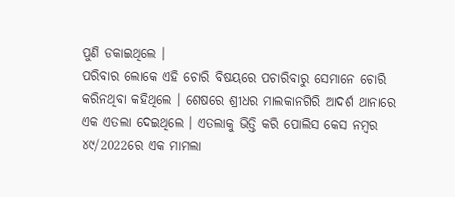ପୁଣି ଡକାଇଥିଲେ ।
ପରିବାର ଲୋକେ ଏହି ଚୋରି ବିଷୟରେ ପଚାରିବାରୁ ସେମାନେ ଚୋରି କରିନଥିବା କହିଥିଲେ । ଶେଷରେ ଶ୍ରୀଧର ମାଲକାନଗିରି ଆଦର୍ଶ ଥାନାରେ ଏକ ଏତଲା ଦେଇଥିଲେ । ଏତଲାକୁ ଭିତ୍ତି କରି ପୋଲିସ କେସ ନମ୍ବର ୪୯/2022ରେ ଏକ ମାମଲା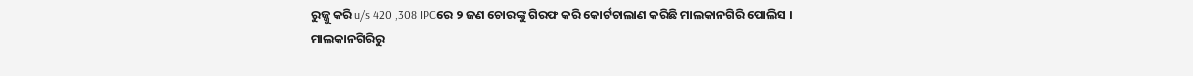ରୁଜ୍ଜୁ କରି u/s 420 ,308 IPCରେ ୨ ଜଣ ଚୋରଙ୍କୁ ଗିରଫ କରି କୋର୍ଟଚାଲାଣ କରିଛି ମାଲକାନଗିରି ପୋଲିସ ।
ମାଲକାନଗିରିରୁ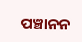ପଞ୍ଚାନନ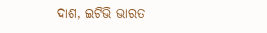ଦାଶ, ଇଟିଭି ଭାରତ